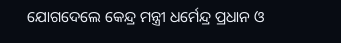ଯୋଗଦେଲେ କେନ୍ଦ୍ର ମନ୍ତ୍ରୀ ଧର୍ମେନ୍ଦ୍ର ପ୍ରଧାନ ଓ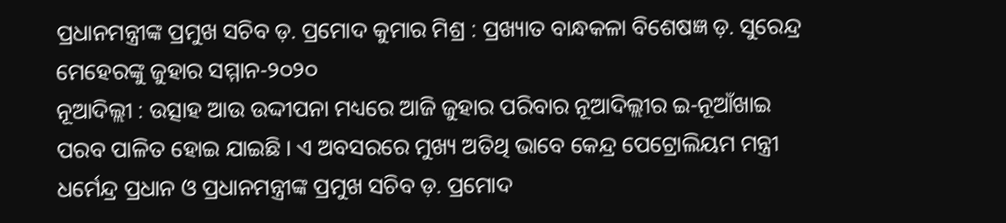ପ୍ରଧାନମନ୍ତ୍ରୀଙ୍କ ପ୍ରମୁଖ ସଚିବ ଡ଼. ପ୍ରମୋଦ କୁମାର ମିଶ୍ର : ପ୍ରଖ୍ୟାତ ବାନ୍ଧକଳା ବିଶେଷଜ୍ଞ ଡ଼. ସୁରେନ୍ଦ୍ର ମେହେରଙ୍କୁ ଜୁହାର ସମ୍ମାନ-୨୦୨୦
ନୂଆଦିଲ୍ଲୀ : ଉତ୍ସାହ ଆଉ ଉଦ୍ଦୀପନା ମଧ୍ୟରେ ଆଜି ଜୁହାର ପରିବାର ନୂଆଦିଲ୍ଲୀର ଇ-ନୂଆଁଖାଇ ପରବ ପାଳିତ ହୋଇ ଯାଇଛି । ଏ ଅବସରରେ ମୁଖ୍ୟ ଅତିଥି ଭାବେ କେନ୍ଦ୍ର ପେଟ୍ରୋଲିୟମ ମନ୍ତ୍ରୀ ଧର୍ମେନ୍ଦ୍ର ପ୍ରଧାନ ଓ ପ୍ରଧାନମନ୍ତ୍ରୀଙ୍କ ପ୍ରମୁଖ ସଚିବ ଡ଼. ପ୍ରମୋଦ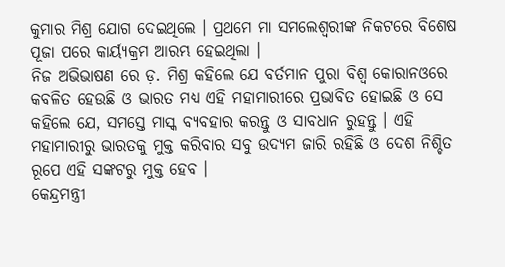କୁମାର ମିଶ୍ର ଯୋଗ ଦେଇଥିଲେ । ପ୍ରଥମେ ମା ସମଲେଶ୍ୱରୀଙ୍କ ନିକଟରେ ବିଶେଷ ପୂଜା ପରେ କାର୍ୟ୍ୟକ୍ରମ ଆରମ୍ଭ ହେଇଥିଲା ।
ନିଜ ଅଭିଭାଷଣ ରେ ଡ଼. ମିଶ୍ର କହିଲେ ଯେ ବର୍ତମାନ ପୁରା ବିଶ୍ୱ କୋରାନଓରେ କବଳିତ ହେଉଛି ଓ ଭାରତ ମଧ୍ୟ ଏହି ମହାମାରୀରେ ପ୍ରଭାବିତ ହୋଇଛି ଓ ସେ କହିଲେ ଯେ, ସମସ୍ତେ ମାସ୍କ ବ୍ୟବହାର କରନ୍ତୁ ଓ ସାବଧାନ ରୁହନ୍ତୁ । ଏହି ମହାମାରୀରୁ ଭାରତକୁ ମୁକ୍ତ କରିବାର ସବୁ ଉଦ୍ୟମ ଜାରି ରହିଛି ଓ ଦେଶ ନିଶ୍ଚିତ ରୂପେ ଏହି ସଙ୍କଟରୁ ମୁକ୍ତ ହେବ ।
କେନ୍ଦ୍ରମନ୍ତ୍ରୀ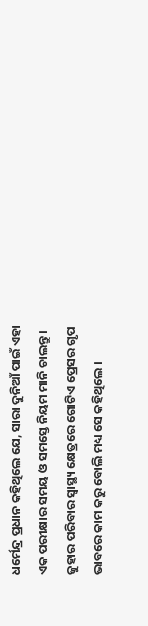ଧର୍ମେନ୍ଦ୍ର ପ୍ରଧାନ କହିଥିଲେ ଯେ, ସାରା ଦୁନିଆଁ ପାଇଁ ଏହା ଏକ ପରୀକ୍ଷାର ସମୟ ଓ ସମସ୍ତେ ନିୟମ ମାନି ଚାଲନ୍ତୁ । ଜୁହାର ପରିବାର ସ୍ୱାସ୍ଥ୍ୟ କ୍ଷେତ୍ରରେ ଗୋଟିଏ ପ୍ରେସର ଗୃପ ଭାବରେ କାମ କରୁ ବୋଲି ମଧ୍ୟ ସେ କହିଥିଲେ ।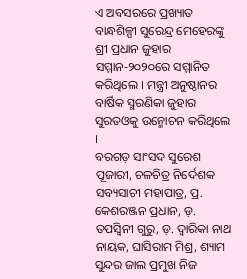ଏ ଅବସରରେ ପ୍ରଖ୍ୟାତ ବାନ୍ଧଶିଳ୍ପୀ ସୁରେନ୍ଦ୍ର ମେହେରଙ୍କୁ ଶ୍ରୀ ପ୍ରଧାନ ଜୁହାର ସମ୍ମାନ-୨୦୨୦ରେ ସମ୍ମାନିତ କରିଥିଲେ । ମନ୍ତ୍ରୀ ଅନୁଷ୍ଠାନର ବାର୍ଷିକ ସ୍ମରଣିକା ଜୁହାର ସୁରତଓକୁ ଉନ୍ମୋଚନ କରିଥିଲେ ।
ବରଗଡ଼ ସାଂସଦ ସୁରେଶ ପୂଜାରୀ, ଚଳଚିତ୍ର ନିର୍ଦେଶକ ସବ୍ୟସାଚୀ ମହାପାତ୍ର, ପ୍ର. କେଶରଞ୍ଜନ ପ୍ରଧାନ, ଡ଼. ତପସ୍ୱିନୀ ଗୁରୁ, ଡ଼. ଦ୍ୱାରିକା ନାଥ ନାୟକ, ଘାସିରାମ ମିଶ୍ର, ଶ୍ୟାମ ସୁନ୍ଦର ଜାଲ ପ୍ରମୁଖ ନିଜ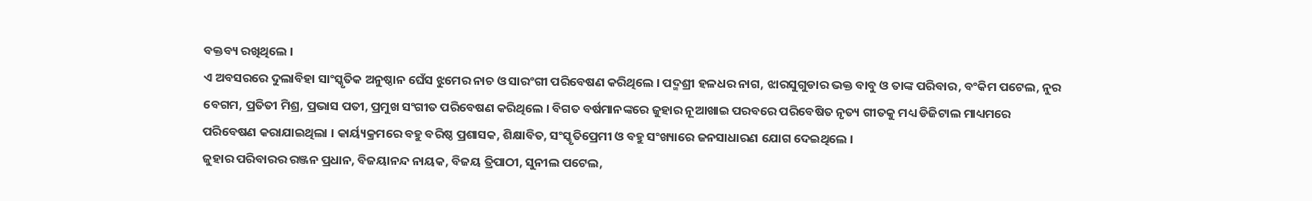ବକ୍ତବ୍ୟ ରଖିଥିଲେ ।
ଏ ଅବସରରେ ଦୁଲାବିହା ସାଂସ୍କୃତିକ ଅନୁଷ୍ଠାନ ଘେଁସ ଝୁମେର ନାଚ ଓ ସାରଂଗୀ ପରିବେଷଣ କରିଥିଲେ । ପଦ୍ମଶ୍ରୀ ହଳଧର ନାଗ, ଝାରସୁଗୁଡାର ଭକ୍ତ ବାବୁ ଓ ତାଙ୍କ ପରିବାର, ବଂକିମ ପଟେଲ, ନୁର ବେଗମ, ପ୍ରତିତୀ ମିଶ୍ର, ପ୍ରଭାସ ପତୀ, ପ୍ରମୁଖ ସଂଗୀତ ପରିବେଷଣ କରିଥିଲେ । ବିଗତ ବର୍ଷମାନଙ୍କରେ ଜୁହାର ନୂଆଖାଇ ପରବରେ ପରିବେଷିତ ନୃତ୍ୟ ଗୀତକୁ ମଧ୍ୟ ଡିଜିଟାଲ ମାଧ୍ୟମରେ ପରିବେଷଣ କରାଯାଇଥିଲା । କାର୍ୟ୍ୟକ୍ରମରେ ବହୁ ବରିଷ୍ଠ ପ୍ରଶାସକ, ଶିକ୍ଷାବିତ, ସଂସ୍କୃତିପ୍ରେମୀ ଓ ବହୁ ସଂଖ୍ୟାରେ ଜନସାଧାରଣ ଯୋଗ ଦେଇଥିଲେ ।
ଜୁହାର ପରିବାରର ରଞ୍ଜନ ପ୍ରଧାନ, ବିଜୟାନନ୍ଦ ନାୟକ, ବିଜୟ ତ୍ରିପାଠୀ, ସୁନୀଲ ପଟେଲ,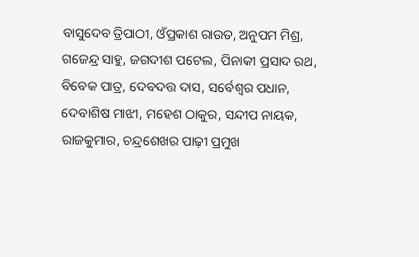ବାସୁଦେବ ତ୍ରିପାଠୀ, ଓଁପ୍ରକାଶ ରାଉତ, ଅନୁପମ ମିଶ୍ର, ଗଜେନ୍ଦ୍ର ସାହୁ, ଜଗଦୀଶ ପଟେଲ, ପିନାକୀ ପ୍ରସାଦ ରଥ, ବିବେକ ପାତ୍ର, ଦେବଦତ୍ତ ଦାସ, ସର୍ବେଶ୍ୱର ପଧାନ, ଦେବାଶିଷ ମାଝୀ, ମହେଶ ଠାକୁର, ସନ୍ଦୀପ ନାୟକ, ରାଜକୁମାର, ଚନ୍ଦ୍ରଶେଖର ପାଢ଼ୀ ପ୍ରମୁଖ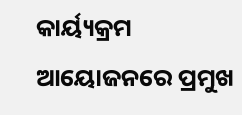କାର୍ୟ୍ୟକ୍ରମ ଆୟୋଜନରେ ପ୍ରମୁଖ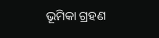ଭୂମିକା ଗ୍ରହଣ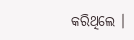କରିଥିଲେ ।